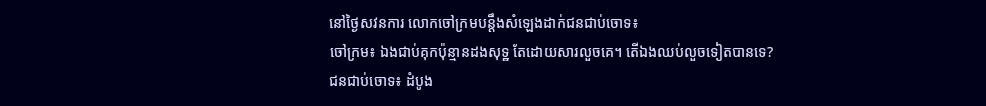នៅថ្ងៃសវនការ លោកចៅក្រមបន្តឹងសំឡេងដាក់ជនជាប់ចោទ៖
ចៅក្រម៖ ឯងជាប់គុកប៉ុន្មានដងសុទ្ឋ តែដោយសារលួចគេ។ តើឯងឈប់លួចទៀតបានទេ?
ជនជាប់ចោទ៖ ដំបូង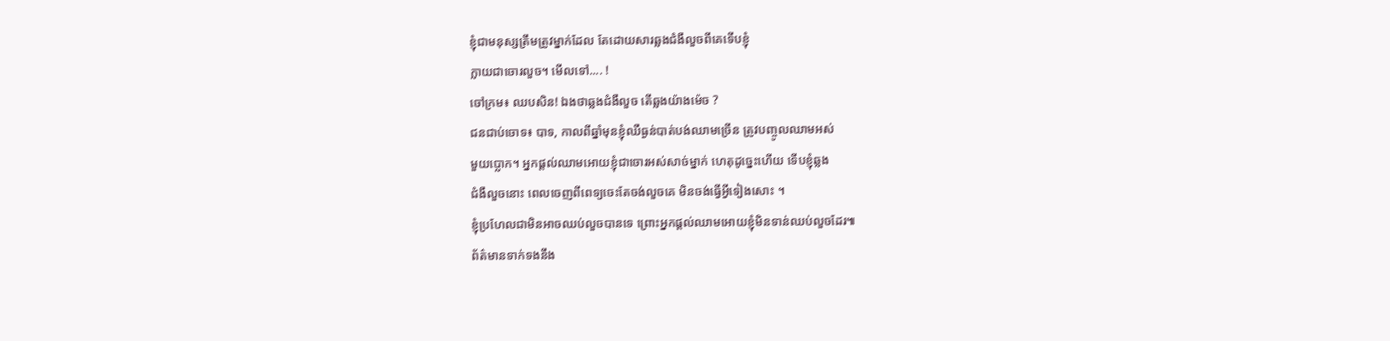ខ្ញុំជាមនុស្សត្រឹមត្រូវម្នាក់ដែល តែដោយសារឆ្លងជំងឺលួចពីគេទើបខ្ញុំ
ក្លាយជាចោរលួច។ មើលទៅ.... !
ចៅក្រម៖ ឈបសិន! ឯងថាឆ្លងជំងឺលួច តើឆ្លងយ៉ាងម៉េច ?
ជនជាប់ចោទ៖ បាទ, កាលពីឆ្នាំមុនខ្ញុំឈឺធ្ងន់បាត់បង់ឈាមច្រើន ត្រូវបញ្ចូលឈាមអស់
មួយប្លោក។ អ្នកផ្តល់ឈាមអោយខ្ញុំជាចោរអស់សាច់ម្នាក់ ហេតុដូច្នេះហើយ ទើបខ្ញុំឆ្លង
ជំងឺលួចនោះ ពេលចេញពីពេទ្យចេះតែចង់លួចគេ មិនចង់ធ្វើអ្វីទៀងសោះ ។
ខ្ញុំប្រហែលជាមិនអាចឈប់លួចបានទេ ព្រោះអ្នកផ្តល់ឈាមអោយខ្ញុំមិនទាន់ឈប់លួចដែរ៕
ព័ត៌មានទាក់ទងនឹង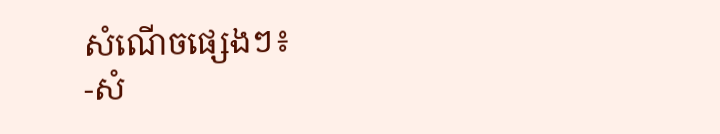សំណើចផ្សេងៗ៖
-សំ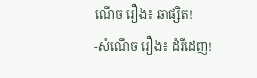ណើច រឿង៖ ឆាផ្សិត!
-សំណើច រឿង៖ ដំរីដេញ!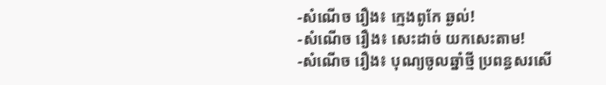-សំណើច រឿង៖ ក្មេងពូកែ ឆ្ងល់!
-សំណើច រឿង៖ សេះដាច់ យកសេះតាម!
-សំណើច រឿង៖ បុណ្យចូលឆ្នាំថ្មី ប្រពន្ធសរសើ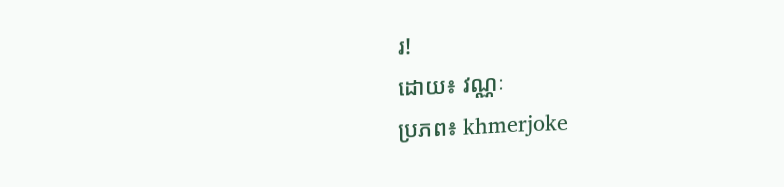រ!
ដោយ៖ វណ្ណៈ
ប្រភព៖ khmerjoke